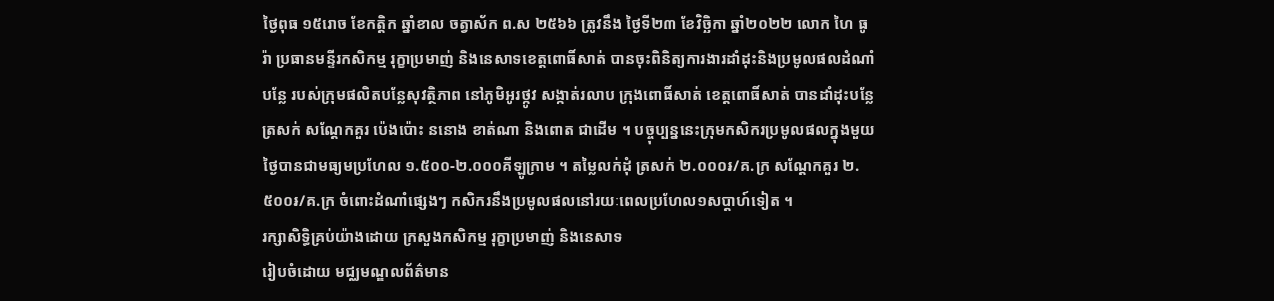ថ្ងៃពុធ ១៥រោច ខែកត្តិក ឆ្នាំខាល ចត្វាស័ក ព.ស ២៥៦៦ ត្រូវនឹង ថ្ងៃទី២៣ ខែវិច្ឆិកា ឆ្នាំ២០២២ លោក ហៃ ធូរ៉ា ប្រធានមន្ទីរកសិកម្ម រុក្ខាប្រមាញ់ និងនេសាទខេត្តពោធិ៍សាត់ បានចុះពិនិត្យការងារដាំដុះនិងប្រមូលផលដំណាំបន្លែ របស់ក្រុមផលិតបន្លែសុវត្ថិភាព នៅភូមិអូរថ្កូវ សង្កាត់រលាប ក្រុងពោធិ៍សាត់ ខេត្តពោធិ៍សាត់ បានដាំដុះបន្លែត្រសក់ សណ្តែកគួរ ប៉េងប៉ោះ ននោង ខាត់ណា និងពោត ជាដើម ។ បច្ចុប្បន្ននេះក្រុមកសិករប្រមូលផលក្នុងមួយថ្ងៃបានជាមធ្យមប្រហែល ១.៥០០-២.០០០គីឡូក្រាម ។ តម្លៃលក់ដុំ ត្រសក់ ២.០០០៛/គ.ក្រ សណ្តែកគួរ ២.៥០០៛/គ.ក្រ ចំពោះដំណាំផ្សេងៗ កសិករនឹងប្រមូលផលនៅរយៈពេលប្រហែល១សប្តាហ៍ទៀត ។
រក្សាសិទិ្ធគ្រប់យ៉ាងដោយ ក្រសួងកសិកម្ម រុក្ខាប្រមាញ់ និងនេសាទ
រៀបចំដោយ មជ្ឈមណ្ឌលព័ត៌មាន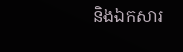និងឯកសារ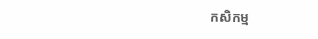កសិកម្ម